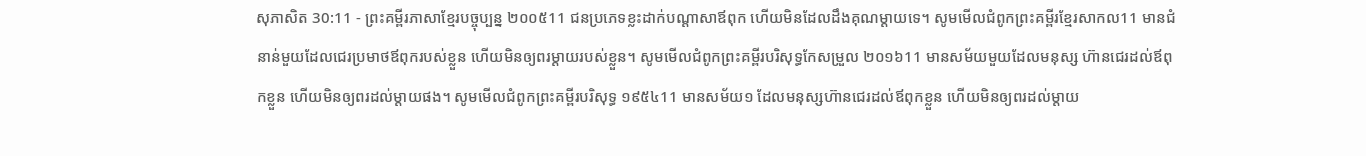សុភាសិត 30:11 - ព្រះគម្ពីរភាសាខ្មែរបច្ចុប្បន្ន ២០០៥11 ជនប្រភេទខ្លះដាក់បណ្ដាសាឪពុក ហើយមិនដែលដឹងគុណម្ដាយទេ។ សូមមើលជំពូកព្រះគម្ពីរខ្មែរសាកល11 មានជំនាន់មួយដែលជេរប្រមាថឪពុករបស់ខ្លួន ហើយមិនឲ្យពរម្ដាយរបស់ខ្លួន។ សូមមើលជំពូកព្រះគម្ពីរបរិសុទ្ធកែសម្រួល ២០១៦11 មានសម័យមួយដែលមនុស្ស ហ៊ានជេរដល់ឪពុកខ្លួន ហើយមិនឲ្យពរដល់ម្តាយផង។ សូមមើលជំពូកព្រះគម្ពីរបរិសុទ្ធ ១៩៥៤11 មានសម័យ១ ដែលមនុស្សហ៊ានជេរដល់ឪពុកខ្លួន ហើយមិនឲ្យពរដល់ម្តាយ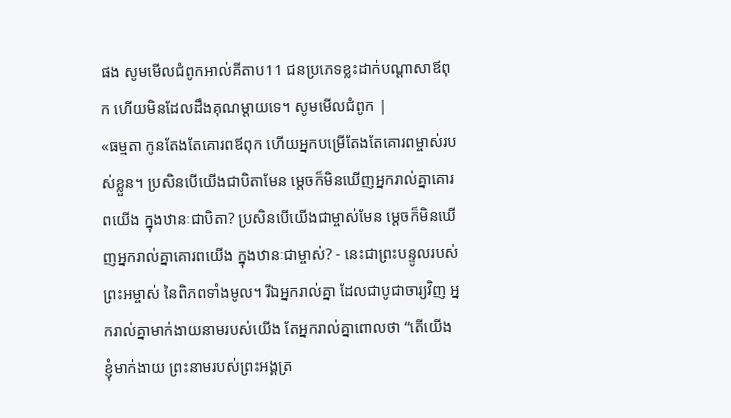ផង សូមមើលជំពូកអាល់គីតាប11 ជនប្រភេទខ្លះដាក់បណ្ដាសាឪពុក ហើយមិនដែលដឹងគុណម្ដាយទេ។ សូមមើលជំពូក |
«ធម្មតា កូនតែងតែគោរពឪពុក ហើយអ្នកបម្រើតែងតែគោរពម្ចាស់របស់ខ្លួន។ ប្រសិនបើយើងជាបិតាមែន ម្ដេចក៏មិនឃើញអ្នករាល់គ្នាគោរពយើង ក្នុងឋានៈជាបិតា? ប្រសិនបើយើងជាម្ចាស់មែន ម្ដេចក៏មិនឃើញអ្នករាល់គ្នាគោរពយើង ក្នុងឋានៈជាម្ចាស់? - នេះជាព្រះបន្ទូលរបស់ព្រះអម្ចាស់ នៃពិភពទាំងមូល។ រីឯអ្នករាល់គ្នា ដែលជាបូជាចារ្យវិញ អ្នករាល់គ្នាមាក់ងាយនាមរបស់យើង តែអ្នករាល់គ្នាពោលថា “តើយើងខ្ញុំមាក់ងាយ ព្រះនាមរបស់ព្រះអង្គត្រ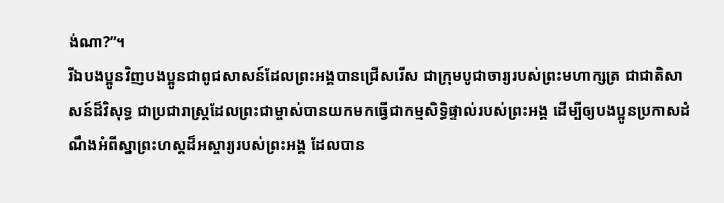ង់ណា?”។
រីឯបងប្អូនវិញបងប្អូនជាពូជសាសន៍ដែលព្រះអង្គបានជ្រើសរើស ជាក្រុមបូជាចារ្យរបស់ព្រះមហាក្សត្រ ជាជាតិសាសន៍ដ៏វិសុទ្ធ ជាប្រជារាស្ដ្រដែលព្រះជាម្ចាស់បានយកមកធ្វើជាកម្មសិទ្ធិផ្ទាល់របស់ព្រះអង្គ ដើម្បីឲ្យបងប្អូនប្រកាសដំណឹងអំពីស្នាព្រះហស្ដដ៏អស្ចារ្យរបស់ព្រះអង្គ ដែលបាន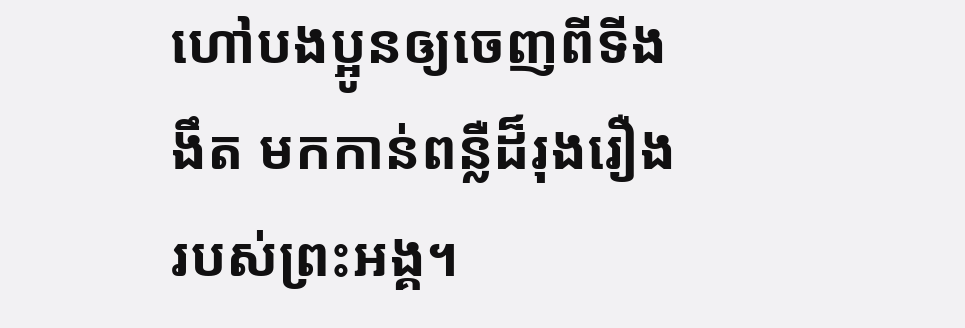ហៅបងប្អូនឲ្យចេញពីទីងងឹត មកកាន់ពន្លឺដ៏រុងរឿងរបស់ព្រះអង្គ។